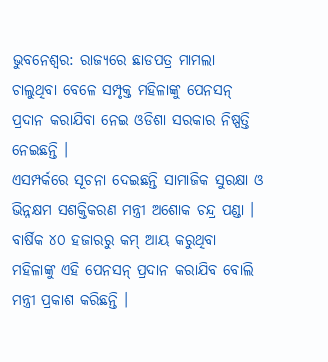ଭୁବନେଶ୍ୱର: ରାଜ୍ୟରେ ଛାଡପତ୍ର ମାମଲା ଚାଲୁଥିବା ବେଳେ ସମ୍ପୃକ୍ତ ମହିଳାଙ୍କୁ ପେନସନ୍ ପ୍ରଦାନ କରାଯିବା ନେଇ ଓଡିଶା ସରକାର ନିଷ୍ପତ୍ତି ନେଇଛନ୍ତି ।
ଏସମ୍ପର୍କରେ ସୂଚନା ଦେଇଛନ୍ତି ସାମାଜିକ ସୁରକ୍ଷା ଓ ଭିନ୍ନକ୍ଷମ ସଶକ୍ତିକରଣ ମନ୍ତ୍ରୀ ଅଶୋକ ଚନ୍ଦ୍ର ପଣ୍ଡା ।
ବାର୍ଷିକ ୪୦ ହଜାରରୁ କମ୍ ଆୟ କରୁଥିବା ମହିଳାଙ୍କୁ ଏହି ପେନସନ୍ ପ୍ରଦାନ କରାଯିବ ବୋଲି ମନ୍ତ୍ରୀ ପ୍ରକାଶ କରିଛନ୍ତି ।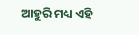ଆହୁରି ମଧ୍ୟ ଏହି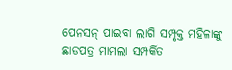ପେନସନ୍ ପାଇବା ଲାଗି ସମ୍ପୃକ୍ତ ମହିଳାଙ୍କୁ ଛାଡପତ୍ର ମାମଲା ସମ୍ପର୍କିତ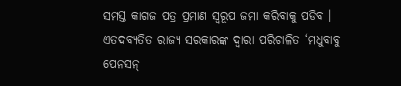ସମସ୍ତ କାଗଜ ପତ୍ର ପ୍ରମାଣ ସ୍ୱରୂପ ଜମା କରିବାକୁ ପଡିବ । ଏତଦବ୍ୟତିତ ରାଜ୍ୟ ସରକାରଙ୍କ ଦ୍ୱାରା ପରିଚାଳିତ ‘ମଧୁବାବୁ ପେନସନ୍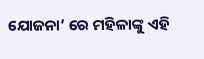ଯୋଜନା’ ରେ ମହିଳାଙ୍କୁ ଏହି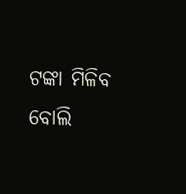ଟଙ୍କା ମିଳିବ ବୋଲି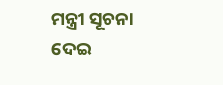ମନ୍ତ୍ରୀ ସୂଚନା ଦେଇ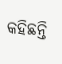କହିଛନ୍ତି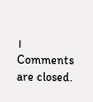।
Comments are closed.